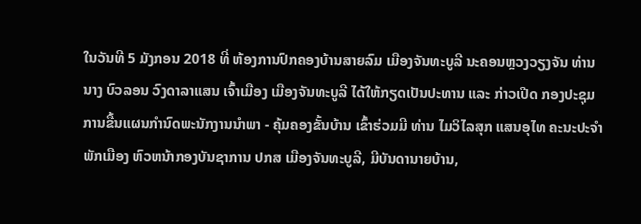ໃນວັນທີ 5 ມັງກອນ 2018 ທີ່ ຫ້ອງການປົກຄອງບ້ານສາຍລົມ ເມືອງຈັນທະບູລີ ນະຄອນຫຼວງວຽງຈັນ ທ່ານນາງ ບົວລອນ ວົງດາລາແສນ ເຈົ້າເມືອງ ເມືອງຈັນທະບູລີ ໄດ້ໃຫ້ກຽດເປັນປະທານ ແລະ ກ່າວເປີດ ກອງປະຊຸມ ການຂື້ນແຜນກໍານົດພະນັກງານນໍາພາ - ຄຸ້ມຄອງຂັ້ນບ້ານ ເຂົ້າຮ່ວມມີ ທ່ານ ໄມວິໄລສຸກ ແສນອຸໄທ ຄະນະປະຈໍາພັກເມືອງ ຫົວຫນ້າກອງບັນຊາການ ປກສ ເມືອງຈັນທະບູລີ, ມີບັນດານາຍບ້ານ,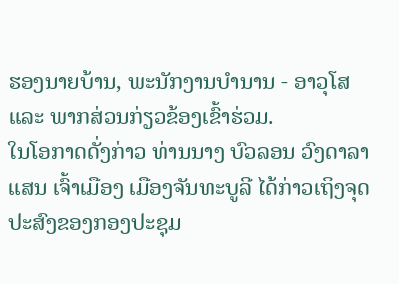ຮອງນາຍບ້ານ, ພະນັກງານບໍານານ - ອາວຸໂສ ແລະ ພາກສ່ວນກ່ຽວຂ້ອງເຂົ້າຮ່ວມ.
ໃນໂອກາດດັ່ງກ່າວ ທ່ານນາງ ບົວລອນ ວົງດາລາແສນ ເຈົ້າເມືອງ ເມືອງຈັນທະບູລີ ໄດ້ກ່າວເຖິງຈຸດປະສົງຂອງກອງປະຊຸມ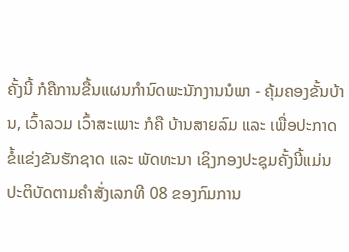ຄັ້ງນີ້ ກໍຄືການຂື້ນແຜນກໍານົດພະນັກງານນໍພາ - ຄຸ້ມຄອງຂັ້ນບ້ານ, ເວົ້າລວມ ເວົ້າສະເພາະ ກໍຄື ບ້ານສາຍລົມ ແລະ ເພື່ອປະກາດຂໍ້ແຂ່ງຂັນຮັກຊາດ ແລະ ພັດທະນາ ເຊິງກອງປະຊຸມຄັ້ງນີ້ແມ່ນປະຕິບັດຕາມຄໍາສັ່ງເລກທີ 08 ຂອງກົມການ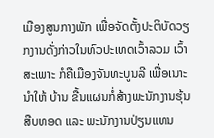ເມືອງສູນກາງພັກ ເພື່ອຈັດຕັ້ງປະຕິບັດວຽກງານດັ່ງກ່າວໃນທົວປະເທດເວົ້າລວມ ເວົ້າສະເພາະ ກໍຄືເມືອງຈັນທະບູນລີ ເພື່ອເນາະນໍາໃຫ້ ບ້ານ ຂື້ນແຜນກໍ່ສ້າງພະນັກງານຮຸ້ນສືບທອດ ແລະ ພະນັກງານປ່ຽນແທນ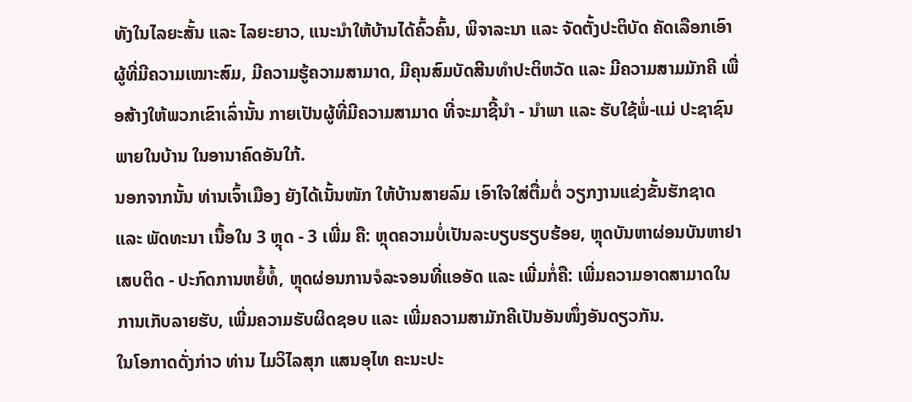ທັງໃນໄລຍະສັ້ນ ແລະ ໄລຍະຍາວ, ແນະນໍາໃຫ້ບ້ານໄດ້ຄົ້ວຄົ້ນ, ພິຈາລະນາ ແລະ ຈັດຕັ້ງປະຕິບັດ ຄັດເລືອກເອົາຜູ້ທີ່ມີຄວາມເໝາະສົມ, ມີຄວາມຮູ້ຄວາມສາມາດ, ມີຄຸນສົມບັດສີນທໍາປະຕິຫວັດ ແລະ ມີຄວາມສາມມັກຄີ ເພື່ອສ້າງໃຫ້ພວກເຂົາເລົ່ານັ້ນ ກາຍເປັນຜູ້ທີ່ມີຄວາມສາມາດ ທີ່ຈະມາຊີ້ນໍາ - ນໍາພາ ແລະ ຮັບໃຊ້ພໍ່-ແມ່ ປະຊາຊົນພາຍໃນບ້ານ ໃນອານາຄົດອັນໃກ້.
ນອກຈາກນັ້ນ ທ່ານເຈົ້າເມືອງ ຍັງໄດ້ເນັ້ນໜັກ ໃຫ້ບ້ານສາຍລົມ ເອົາໃຈໃສ່ຕື່ມຕໍ່ ວຽກງານແຂ່ງຂັ້ນຮັກຊາດ ແລະ ພັດທະນາ ເນື້ອໃນ 3 ຫຼຸດ - 3 ເພີ່ມ ຄື: ຫຼຸດຄວາມບໍ່ເປັນລະບຽບຮຽບຮ້ອຍ, ຫຼຸດບັນຫາຜ່ອນບັນຫາຢາເສບຕິດ - ປະກົດການຫຍໍ້ທໍ້, ຫຼຸດຜ່ອນການຈໍລະຈອນທີ່ແອອັດ ແລະ ເພີ່ມກໍ່ຄື: ເພີ່ມຄວາມອາດສາມາດໃນການເກັບລາຍຮັບ, ເພີ່ມຄວາມຮັບຜິດຊອບ ແລະ ເພີ່ມຄວາມສາມັກຄີເປັນອັນໜຶ່ງອັນດຽວກັນ.
ໃນໂອກາດດັ່ງກ່າວ ທ່ານ ໄມວິໄລສຸກ ແສນອຸໄທ ຄະນະປະ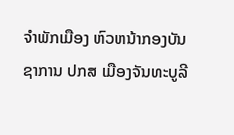ຈໍາພັກເມືອງ ຫົວຫນ້າກອງບັນຊາການ ປກສ ເມືອງຈັນທະບູລີ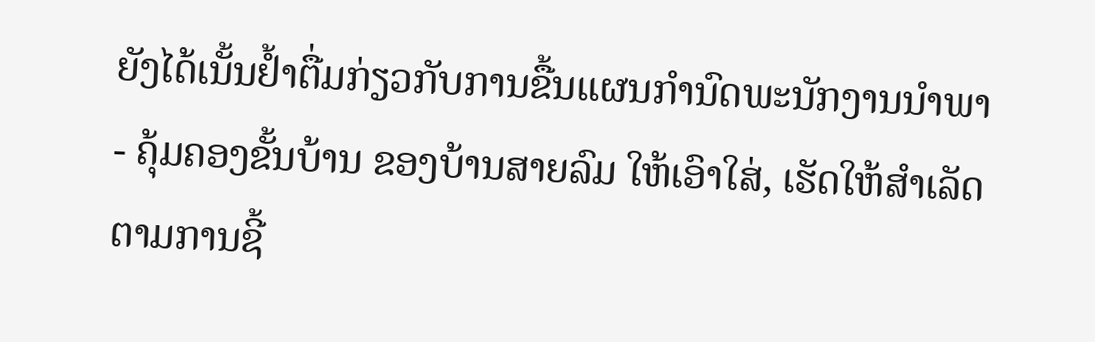ຍັງໄດ້ເນັ້ນຢໍ້າຕື່ມກ່ຽວກັບການຂື້ນແຜນກໍານົດພະນັກງານນໍາພາ - ຄຸ້ມຄອງຂັ້ນບ້ານ ຂອງບ້ານສາຍລົມ ໃຫ້ເອົາໃສ່, ເຮັດໃຫ້ສໍາເລັດຕາມການຊີ້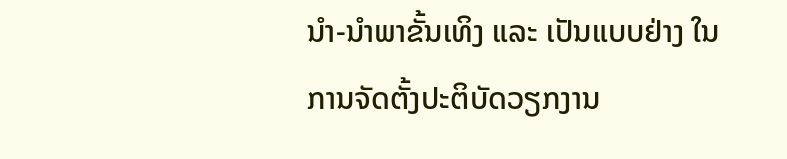ນໍາ-ນໍາພາຂັ້ນເທິງ ແລະ ເປັນແບບຢ່າງ ໃນການຈັດຕັ້ງປະຕິບັດວຽກງານ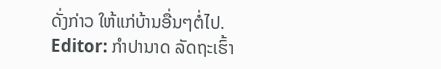ດັ່ງກ່າວ ໃຫ້ແກ່ບ້ານອື່ນໆຕໍ່ໄປ.
Editor: ກຳປານາດ ລັດຖະເຮົ້າ